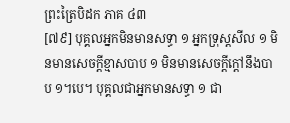ព្រះត្រៃបិដក ភាគ ៤៣
[៧៩] បុគ្គលអ្នកមិនមានសទ្ធា ១ អ្នកទ្រុស្ដសីល ១ មិនមានសេចក្ដីខ្មាសបាប ១ មិនមានសេចក្ដីក្ដៅនឹងបាប ១។បេ។ បុគ្គលជាអ្នកមានសទ្ធា ១ ជា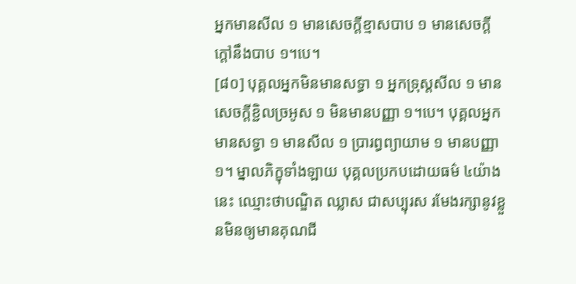អ្នកមានសីល ១ មានសេចក្ដីខ្មាសបាប ១ មានសេចក្ដីក្ដៅនឹងបាប ១។បេ។
[៨០] បុគ្គលអ្នកមិនមានសទ្ធា ១ អ្នកទ្រុស្ដសីល ១ មានសេចក្ដីខ្ជិលច្រអូស ១ មិនមានបញ្ញា ១។បេ។ បុគ្គលអ្នកមានសទ្ធា ១ មានសីល ១ បា្ររព្ធព្យាយាម ១ មានបញ្ញា ១។ ម្នាលភិក្ខុទាំងឡាយ បុគ្គលប្រកបដោយធម៌ ៤យ៉ាងនេះ ឈ្មោះថាបណ្ឌិត ឈ្លាស ជាសប្បុរស រមែងរក្សានូវខ្លួនមិនឲ្យមានគុណជី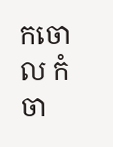កចោល កំចា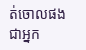ត់ចោលផង ជាអ្នក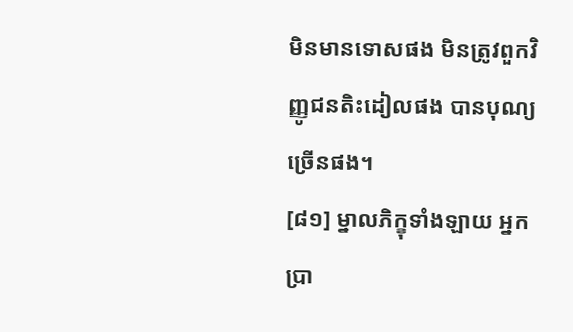មិនមានទោសផង មិនត្រូវពួកវិញ្ញូជនតិះដៀលផង បានបុណ្យច្រើនផង។
[៨១] ម្នាលភិក្ខុទាំងឡាយ អ្នកប្រា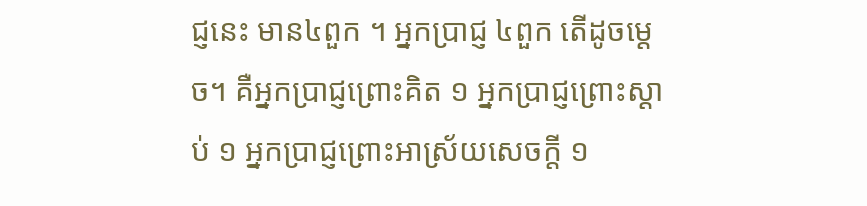ជ្ញនេះ មាន៤ពួក ។ អ្នកប្រាជ្ញ ៤ពួក តើដូចម្ដេច។ គឺអ្នកប្រាជ្ញព្រោះគិត ១ អ្នកប្រាជ្ញព្រោះស្ដាប់ ១ អ្នកប្រាជ្ញព្រោះអាស្រ័យសេចក្ដី ១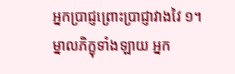អ្នកប្រាជ្ញព្រោះប្រាជ្ញាវាងវៃ ១។ ម្នាលភិក្ខុទាំងឡាយ អ្នក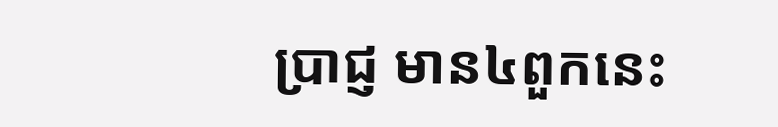ប្រាជ្ញ មាន៤ពួកនេះ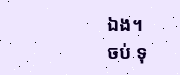ឯង។
ចប់ ទុ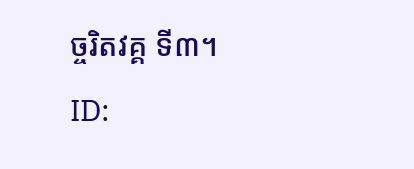ច្ចរិតវគ្គ ទី៣។
ID: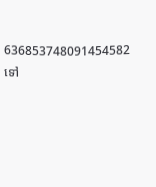636853748091454582
ទៅ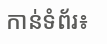កាន់ទំព័រ៖